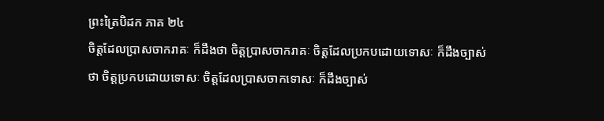ព្រះត្រៃបិដក ភាគ ២៤
ចិត្តដែលប្រាសចាករាគៈ ក៏ដឹងថា ចិត្តប្រាសចាករាគៈ ចិត្តដែលប្រកបដោយទោសៈ ក៏ដឹងច្បាស់ថា ចិត្តប្រកបដោយទោសៈ ចិត្តដែលប្រាសចាកទោសៈ ក៏ដឹងច្បាស់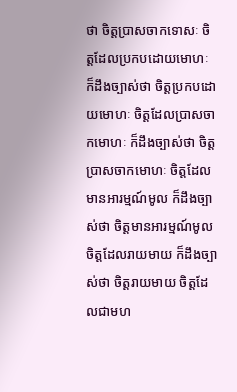ថា ចិត្តប្រាសចាកទោសៈ ចិត្តដែលប្រកបដោយមោហៈ ក៏ដឹងច្បាស់ថា ចិត្តប្រកបដោយមោហៈ ចិត្តដែលប្រាសចាកមោហៈ ក៏ដឹងច្បាស់ថា ចិត្តប្រាសចាកមោហៈ ចិត្តដែលមានអារម្មណ៍មូល ក៏ដឹងច្បាស់ថា ចិត្តមានអារម្មណ៍មូល ចិត្តដែលរាយមាយ ក៏ដឹងច្បាស់ថា ចិត្តរាយមាយ ចិត្តដែលជាមហ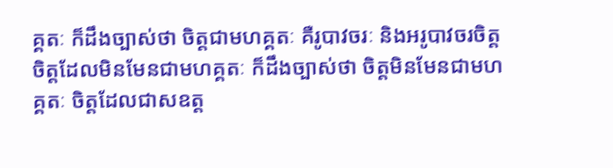គ្គតៈ ក៏ដឹងច្បាស់ថា ចិត្តជាមហគ្គតៈ គឺរូបាវចរៈ និងអរូបាវចរចិត្ត ចិត្តដែលមិនមែនជាមហគ្គតៈ ក៏ដឹងច្បាស់ថា ចិត្តមិនមែនជាមហគ្គតៈ ចិត្តដែលជាសឧត្ត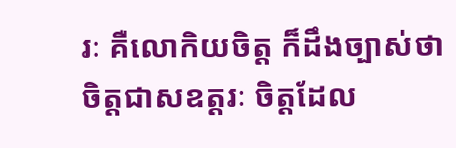រៈ គឺលោកិយចិត្ត ក៏ដឹងច្បាស់ថា ចិត្តជាសឧត្តរៈ ចិត្តដែល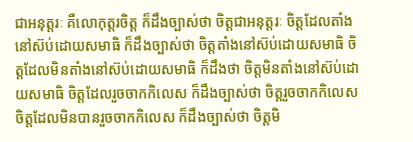ជាអនុត្តរៈ គឺលោកុត្តរចិត្ត ក៏ដឹងច្បាស់ថា ចិត្តជាអនុត្តរៈ ចិត្តដែលតាំងនៅស៊ប់ដោយសមាធិ ក៏ដឹងច្បាស់ថា ចិត្តតាំងនៅស៊ប់ដោយសមាធិ ចិត្តដែលមិនតាំងនៅស៊ប់ដោយសមាធិ ក៏ដឹងថា ចិត្តមិនតាំងនៅស៊ប់ដោយសមាធិ ចិត្តដែលរួចចាកកិលេស ក៏ដឹងច្បាស់ថា ចិត្តរួចចាកកិលេស ចិត្តដែលមិនបានរួចចាកកិលេស ក៏ដឹងច្បាស់ថា ចិត្តមិ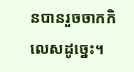នបានរួចចាកកិលេសដូច្នេះ។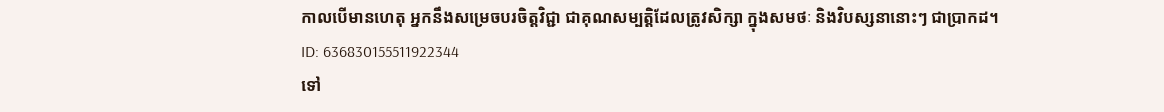កាលបើមានហេតុ អ្នកនឹងសម្រេចបរចិត្តវិជ្ជា ជាគុណសម្បត្តិដែលត្រូវសិក្សា ក្នុងសមថៈ និងវិបស្សនានោះៗ ជាប្រាកដ។
ID: 636830155511922344
ទៅ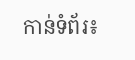កាន់ទំព័រ៖